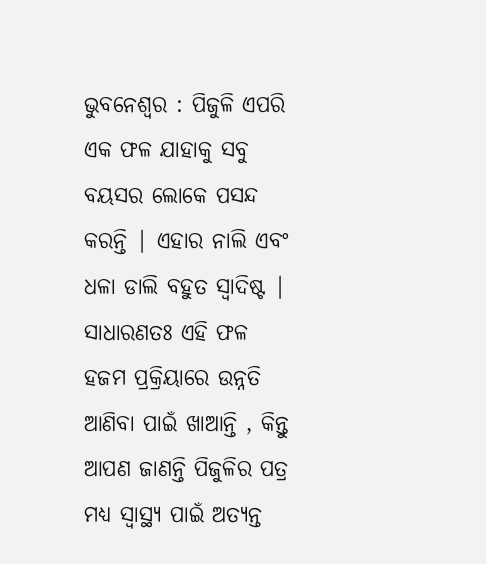ଭୁବନେଶ୍ୱର : ପିଜୁଳି ଏପରି ଏକ ଫଳ ଯାହାକୁ ସବୁ ବୟସର ଲୋକେ ପସନ୍ଦ କରନ୍ତି | ଏହାର ନାଲି ଏବଂ ଧଳା ଡାଲି ବହୁତ ସ୍ୱାଦିଷ୍ଟ | ସାଧାରଣତଃ ଏହି ଫଳ ହଜମ ପ୍ରକ୍ରିୟାରେ ଉନ୍ନତି ଆଣିବା ପାଇଁ ଖାଆନ୍ତି , କିନ୍ତୁ ଆପଣ ଜାଣନ୍ତି ପିଜୁଳିର ପତ୍ର ମଧ୍ୟ ସ୍ୱାସ୍ଥ୍ୟ ପାଇଁ ଅତ୍ୟନ୍ତ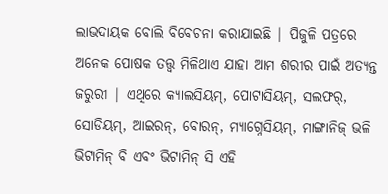ଲାଭଦାୟକ ବୋଲି ବିବେଚନା କରାଯାଇଛି | ପିଜୁଳି ପତ୍ରରେ ଅନେକ ପୋଷକ ତତ୍ତ୍ୱ ମିଳିଥାଏ ଯାହା ଆମ ଶରୀର ପାଇଁ ଅତ୍ୟନ୍ତ ଜରୁରୀ | ଏଥିରେ କ୍ୟାଲସିୟମ୍, ପୋଟାସିୟମ୍, ସଲଫର୍, ସୋଡିୟମ୍, ଆଇରନ୍, ବୋରନ୍, ମ୍ୟାଗ୍ନେସିୟମ୍, ମାଙ୍ଗାନିଜ୍ ଭଳି ଭିଟାମିନ୍ ବି ଏବଂ ଭିଟାମିନ୍ ସି ଏହି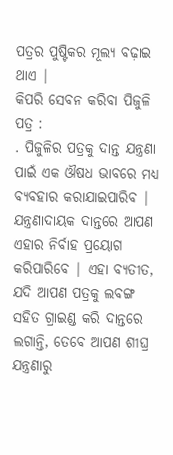ପତ୍ରର ପୁଷ୍ଟିକର ମୂଲ୍ୟ ବଢ଼ାଇ ଥାଏ |
କିପରି ସେବନ କରିବା ପିଜୁଳି ପତ୍ର :
. ପିଜୁଳିର ପତ୍ରକୁ ଦାନ୍ତ ଯନ୍ତ୍ରଣା ପାଇଁ ଏକ ଔଷଧ ଭାବରେ ମଧ୍ୟ ବ୍ୟବହାର କରାଯାଇପାରିବ | ଯନ୍ତ୍ରଣାଦାୟକ ଦାନ୍ତରେ ଆପଣ ଏହାର ନିର୍ବାହ ପ୍ରୟୋଗ କରିପାରିବେ | ଏହା ବ୍ୟତୀତ, ଯଦି ଆପଣ ପତ୍ରକୁ ଲବଙ୍ଗ ସହିତ ଗ୍ରାଇଣ୍ଡ କରି ଦାନ୍ତରେ ଲଗାନ୍ତି, ତେବେ ଆପଣ ଶୀଘ୍ର ଯନ୍ତ୍ରଣାରୁ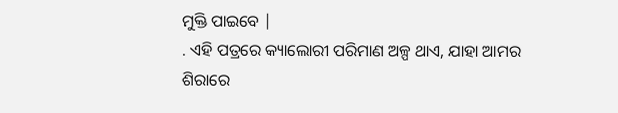ମୁକ୍ତି ପାଇବେ |
. ଏହି ପତ୍ରରେ କ୍ୟାଲୋରୀ ପରିମାଣ ଅଳ୍ପ ଥାଏ, ଯାହା ଆମର ଶିରାରେ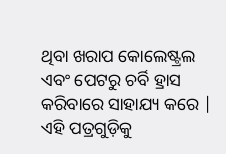ଥିବା ଖରାପ କୋଲେଷ୍ଟ୍ରଲ ଏବଂ ପେଟରୁ ଚର୍ବି ହ୍ରାସ କରିବାରେ ସାହାଯ୍ୟ କରେ | ଏହି ପତ୍ରଗୁଡ଼ିକୁ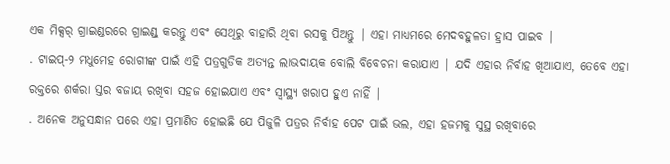ଏକ ମିକ୍ସର୍ ଗ୍ରାଇଣ୍ଡରରେ ଗ୍ରାଇଣ୍ଡ୍ କରନ୍ତୁ ଏବଂ ସେଥିରୁ ବାହାରି ଥିବା ରସକୁ ପିଅନ୍ତୁ | ଏହା ମାଧ୍ୟମରେ ମେଦବହୁଳତା ହ୍ରାସ ପାଇବ |
. ଟାଇପ୍-୨ ମଧୁମେହ ରୋଗୀଙ୍କ ପାଇଁ ଏହି ପତ୍ରଗୁଡିକ ଅତ୍ୟନ୍ତ ଲାଭଦାୟକ ବୋଲି ବିବେଚନା କରାଯାଏ | ଯଦି ଏହାର ନିର୍ବାହ ଖିଆଯାଏ, ତେବେ ଏହା ରକ୍ତରେ ଶର୍କରା ସ୍ତର ବଜାୟ ରଖିବା ସହଜ ହୋଇଯାଏ ଏବଂ ସ୍ୱାସ୍ଥ୍ୟ ଖରାପ ହୁଏ ନାହିଁ |
. ଅନେକ ଅନୁସନ୍ଧାନ ପରେ ଏହା ପ୍ରମାଣିତ ହୋଇଛି ଯେ ପିଜୁଳି ପତ୍ରର ନିର୍ବାହ ପେଟ ପାଇଁ ଭଲ, ଏହା ହଜମକୁ ସୁସ୍ଥ ରଖିବାରେ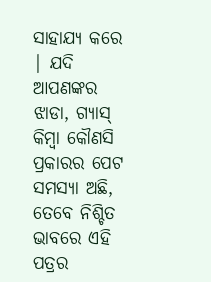ସାହାଯ୍ୟ କରେ | ଯଦି ଆପଣଙ୍କର ଝାଡା, ଗ୍ୟାସ୍ କିମ୍ବା କୌଣସି ପ୍ରକାରର ପେଟ ସମସ୍ୟା ଅଛି, ତେବେ ନିଶ୍ଚିତ ଭାବରେ ଏହି ପତ୍ରର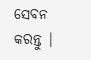ସେବନ କରନ୍ତୁ |